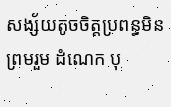សង្ស័យតូចចិត្តប្រពន្ធមិន ព្រមរួម ដំណេក បុ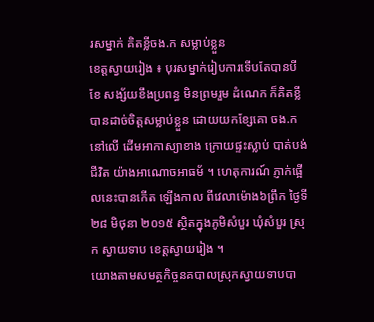រសម្នាក់ គិតខ្លីចង.ក សម្លាប់ខ្លួន
ខេត្តស្វាយរៀង ៖ បុរសម្នាក់រៀបការទើបតែបានបីខែ សង្ស័យខឹងប្រពន្ធ មិនព្រមរួម ដំណេក ក៏គិតខ្លី បានដាច់ចិត្តសម្លាប់ខ្លួន ដោយយកខ្សែគោ ចង.កនៅលើ ដើមអាកាស្យាខាង ក្រោយផ្ទះស្លាប់ បាត់បង់ជីវិត យ៉ាងអាណោចអាធម័ ។ ហេតុការណ៍ ភ្ញាក់ផ្អើលនេះបានកើត ឡើងកាល ពីវេលាម៉ោង៦ព្រឹក ថ្ងៃទី២៨ មិថុនា ២០១៥ ស្ថិតក្នុងភូមិសំបួរ ឃុំសំបួរ ស្រុក ស្វាយទាប ខេត្តស្វាយរៀង ។
យោងតាមសមត្ថកិច្ចនគបាលស្រុកស្វាយទាបបា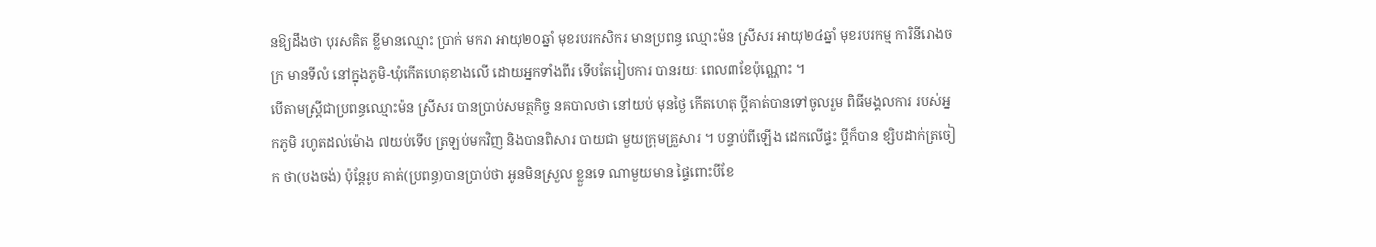នឱ្យដឹងថា បុរសគិត ខ្លីមានឈ្មោះ ប្រាក់ មករា អាយុ២០ឆ្នាំ មុខរបរកសិករ មានប្រពន្ធ ឈ្មោះម៉ន ស្រីសរ អាយុ២៤ឆ្នាំ មុខរបរកម្ម ការិនីរោងចក្រ មានទីលំ នៅក្នុងភូមិ-ឃុំកើតហេតុខាងលើ ដោយអ្នកទាំងពីរ ទើបតែរៀបការ បានរយៈ ពេល៣ខែប៉ុណ្ណោះ ។
បើតាមស្ត្រីជាប្រពន្ធឈ្មោះម៉ន ស្រីសរ បានប្រាប់សមត្ថកិច្ច នគបាលថា នៅយប់ មុនថ្ងៃ កើតហេតុ ប្តីគាត់បានទៅចូលរួម ពិធីមង្គលការ របស់អ្នកភូមិ រហូតដល់ម៉ោង ៧យប់ទើប ត្រឡប់មកវិញ និងបានពិសារ បាយជា មួយក្រុមគ្រួសារ ។ បន្ទាប់ពីឡើង ដេកលើផ្ទះ ប្ដីក៏បាន ខ្សិបដាក់ត្រចៀក ថា(បងចង់) ប៉ុន្តែរូប គាត់(ប្រពន្ធ)បានប្រាប់ថា អូនមិនស្រួល ខ្លួនទេ ណាមួយមាន ផ្ទៃពោះបីខែ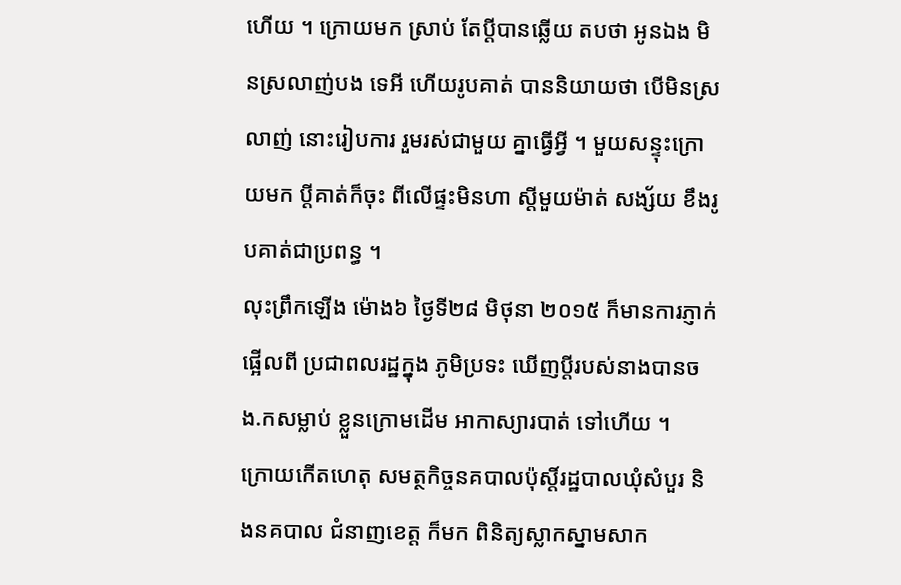ហើយ ។ ក្រោយមក ស្រាប់ តែប្តីបានឆ្លើយ តបថា អូនឯង មិនស្រលាញ់បង ទេអី ហើយរូបគាត់ បាននិយាយថា បើមិនស្រលាញ់ នោះរៀបការ រួមរស់ជាមួយ គ្នាធ្វើអ្វី ។ មួយសន្ទុះក្រោយមក ប្តីគាត់ក៏ចុះ ពីលើផ្ទះមិនហា ស្ដីមួយម៉ាត់ សង្ស័យ ខឹងរូបគាត់ជាប្រពន្ធ ។
លុះព្រឹកឡើង ម៉ោង៦ ថ្ងៃទី២៨ មិថុនា ២០១៥ ក៏មានការភ្ញាក់ផ្អើលពី ប្រជាពលរដ្ឋក្នុង ភូមិប្រទះ ឃើញប្តីរបស់នាងបានចង.កសម្លាប់ ខ្លួនក្រោមដើម អាកាស្យារបាត់ ទៅហើយ ។
ក្រោយកើតហេតុ សមត្ថកិច្ចនគបាលប៉ុស្តិ៍រដ្ឋបាលឃុំសំបួរ និងនគបាល ជំនាញខេត្ត ក៏មក ពិនិត្យស្លាកស្នាមសាក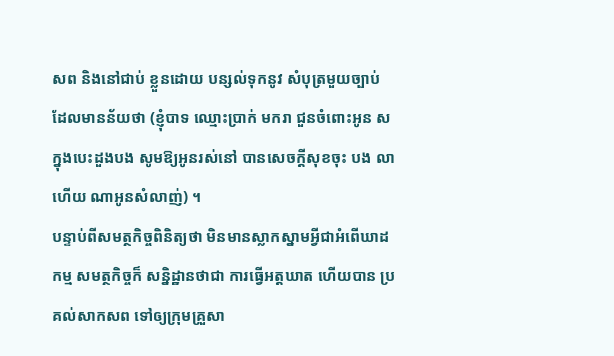សព និងនៅជាប់ ខ្លួនដោយ បន្សល់ទុកនូវ សំបុត្រមួយច្បាប់ ដែលមានន័យថា (ខ្ញុំបាទ ឈ្មោះប្រាក់ មករា ជួនចំពោះអូន ស ក្នុងបេះដួងបង សូមឱ្យអូនរស់នៅ បានសេចក្តីសុខចុះ បង លាហើយ ណាអូនសំលាញ់) ។
បន្ទាប់ពីសមត្ថកិច្ចពិនិត្យថា មិនមានស្លាកស្នាមអ្វីជាអំពើឃាដកម្ម សមត្ថកិច្ចក៏ សន្និដ្ឋានថាជា ការធ្វើអត្តឃាត ហើយបាន ប្រគល់សាកសព ទៅឲ្យក្រុមគ្រួសា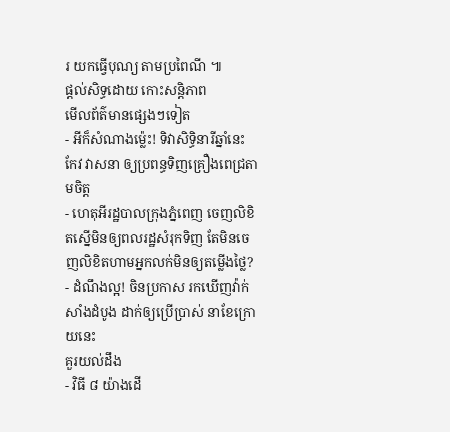រ យកធ្វើបុណ្យ តាមប្រពៃណី ៕
ផ្តល់សិទ្ធដោយ កោះសន្តិភាព
មើលព័ត៌មានផ្សេងៗទៀត
- អីក៏សំណាងម្ល៉េះ! ទិវាសិទ្ធិនារីឆ្នាំនេះ កែវ វាសនា ឲ្យប្រពន្ធទិញគ្រឿងពេជ្រតាមចិត្ត
- ហេតុអីរដ្ឋបាលក្រុងភ្នំពេញ ចេញលិខិតស្នើមិនឲ្យពលរដ្ឋសំរុកទិញ តែមិនចេញលិខិតហាមអ្នកលក់មិនឲ្យតម្លើងថ្លៃ?
- ដំណឹងល្អ! ចិនប្រកាស រកឃើញវ៉ាក់សាំងដំបូង ដាក់ឲ្យប្រើប្រាស់ នាខែក្រោយនេះ
គួរយល់ដឹង
- វិធី ៨ យ៉ាងដើ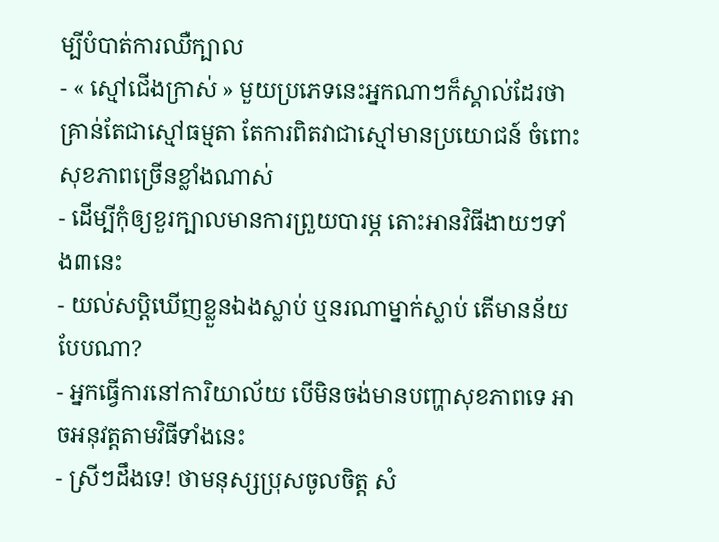ម្បីបំបាត់ការឈឺក្បាល
- « ស្មៅជើងក្រាស់ » មួយប្រភេទនេះអ្នកណាៗក៏ស្គាល់ដែរថា គ្រាន់តែជាស្មៅធម្មតា តែការពិតវាជាស្មៅមានប្រយោជន៍ ចំពោះសុខភាពច្រើនខ្លាំងណាស់
- ដើម្បីកុំឲ្យខួរក្បាលមានការព្រួយបារម្ភ តោះអានវិធីងាយៗទាំង៣នេះ
- យល់សប្តិឃើញខ្លួនឯងស្លាប់ ឬនរណាម្នាក់ស្លាប់ តើមានន័យបែបណា?
- អ្នកធ្វើការនៅការិយាល័យ បើមិនចង់មានបញ្ហាសុខភាពទេ អាចអនុវត្តតាមវិធីទាំងនេះ
- ស្រីៗដឹងទេ! ថាមនុស្សប្រុសចូលចិត្ត សំ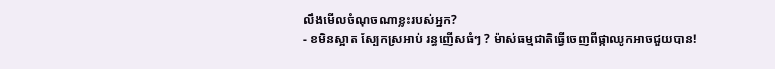លឹងមើលចំណុចណាខ្លះរបស់អ្នក?
- ខមិនស្អាត ស្បែកស្រអាប់ រន្ធញើសធំៗ ? ម៉ាស់ធម្មជាតិធ្វើចេញពីផ្កាឈូកអាចជួយបាន!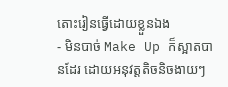តោះរៀនធ្វើដោយខ្លួនឯង
- មិនបាច់ Make Up ក៏ស្អាតបានដែរ ដោយអនុវត្តតិចនិចងាយៗ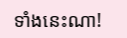ទាំងនេះណា!